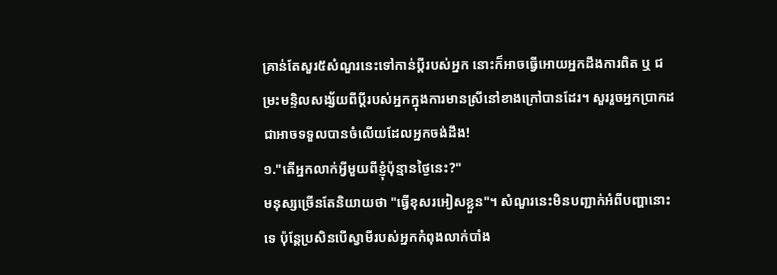គ្រាន់តែសួរ៥សំណួរនេះទៅកាន់ប្តីរបស់អ្នក នោះក៏អាចធ្វើអោយអ្នកដឹងការពិត ឬ ជម្រះមន្ទិលសង្ស័យពីប្តីរបស់អ្នកក្នុងការមានស្រីនៅខាងក្រៅបានដែរ។ សួររួចអ្នកប្រាកដជាអាចទទួលបានចំលើយដែលអ្នកចង់ដឹង!
១."តើអ្នកលាក់អ្វីមួយពីខ្ញុំប៉ុន្មានថ្ងៃនេះ?"
មនុស្សច្រើនតែនិយាយថា "ធ្វើខុសរអៀសខ្លួន"។ សំណួរនេះមិនបញ្ជាក់អំពីបញ្ហានោះទេ ប៉ុន្តែប្រសិនបើស្វាមីរបស់អ្នកកំពុងលាក់បាំង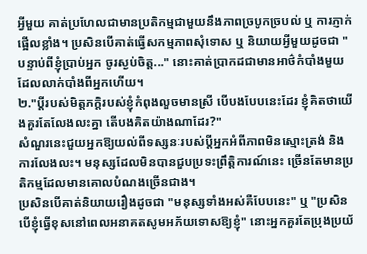អ្វីមួយ គាត់ប្រហែលជាមានប្រតិកម្មជាមួយនឹងភាពច្របូកច្របល់ ឬ ការភ្ញាក់ផ្អើលខ្លាំង។ ប្រសិនបើគាត់ធ្វើសកម្មភាពសុំទោស ឬ និយាយអ្វីមួយដូចជា "បន្ទាប់ពីខ្ញុំប្រាប់អ្នក ចូរស្ងប់ចិត្ត..." នោះគាត់ប្រាកដជាមានអាថ៌កំបាំងមួយដែលលាក់បាំងពីអ្នកហើយ។
២."ប្តីរបស់មិត្តភក្តិរបស់ខ្ញុំកំពុងលួចមានស្រី បើបងបែបនេះដែរ ខ្ញុំគិតថាយើងគួរតែលែងលះគ្នា តើបងគិតយ៉ាងណាដែរ?"
សំណួរនេះជួយអ្នកឱ្យយល់ពីទស្សនៈរបស់ប្តីអ្នកអំពីភាពមិនស្មោះត្រង់ និងការលែងលះ។ មនុស្សដែលមិនបានជួបប្រទះព្រឹត្តិការណ៍នេះ ច្រើនតែមានប្រតិកម្មដែលមានគោលបំណងច្រើនជាង។
ប្រសិនបើគាត់និយាយរឿងដូចជា "មនុស្សទាំងអស់គឺបែបនេះ" ឬ "ប្រសិនបើខ្ញុំធ្វើខុសនៅពេលអនាគតសូមអភ័យទោសឱ្យខ្ញុំ" នោះអ្នកគួរតែប្រុងប្រយ័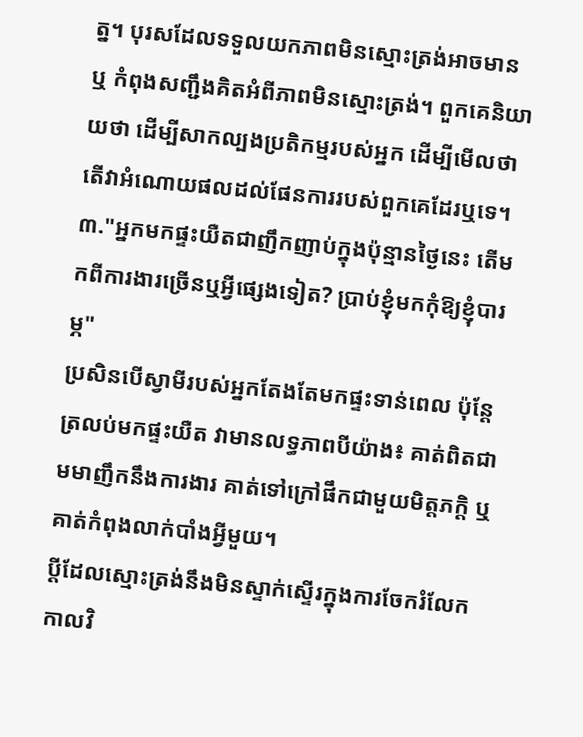ត្ន។ បុរសដែលទទួលយកភាពមិនស្មោះត្រង់អាចមាន ឬ កំពុងសញ្ជឹងគិតអំពីភាពមិនស្មោះត្រង់។ ពួកគេនិយាយថា ដើម្បីសាកល្បងប្រតិកម្មរបស់អ្នក ដើម្បីមើលថាតើវាអំណោយផលដល់ផែនការរបស់ពួកគេដែរឬទេ។
៣."អ្នកមកផ្ទះយឺតជាញឹកញាប់ក្នុងប៉ុន្មានថ្ងៃនេះ តើមកពីការងារច្រើនឬអ្វីផ្សេងទៀត? ប្រាប់ខ្ញុំមកកុំឱ្យខ្ញុំបារម្ភ"
ប្រសិនបើស្វាមីរបស់អ្នកតែងតែមកផ្ទះទាន់ពេល ប៉ុន្តែត្រលប់មកផ្ទះយឺត វាមានលទ្ធភាពបីយ៉ាង៖ គាត់ពិតជាមមាញឹកនឹងការងារ គាត់ទៅក្រៅផឹកជាមួយមិត្តភក្តិ ឬ គាត់កំពុងលាក់បាំងអ្វីមួយ។
ប្ដីដែលស្មោះត្រង់នឹងមិនស្ទាក់ស្ទើរក្នុងការចែករំលែកកាលវិ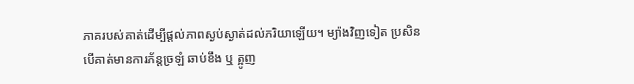ភាគរបស់គាត់ដើម្បីផ្ដល់ភាពស្ងប់ស្ងាត់ដល់ភរិយាឡើយ។ ម្យ៉ាងវិញទៀត ប្រសិនបើគាត់មានការភ័ន្តច្រឡំ ឆាប់ខឹង ឬ ត្អូញ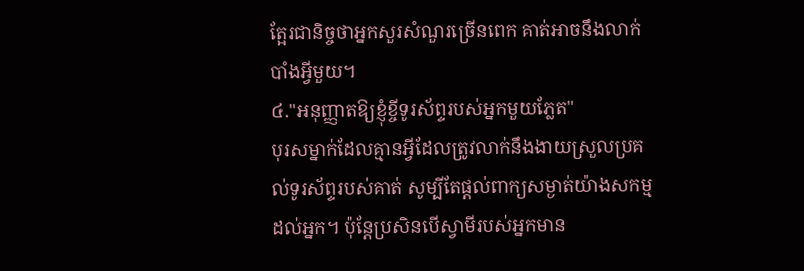ត្អែរជានិច្ចថាអ្នកសួរសំណួរច្រើនពេក គាត់អាចនឹងលាក់បាំងអ្វីមួយ។
៤."អនុញ្ញាតឱ្យខ្ញុំខ្ចីទូរស័ព្ទរបស់អ្នកមួយភ្លែត"
បុរសម្នាក់ដែលគ្មានអ្វីដែលត្រូវលាក់នឹងងាយស្រួលប្រគល់ទូរស័ព្ទរបស់គាត់ សូម្បីតែផ្តល់ពាក្យសម្ងាត់យ៉ាងសកម្មដល់អ្នក។ ប៉ុន្តែប្រសិនបើស្វាមីរបស់អ្នកមាន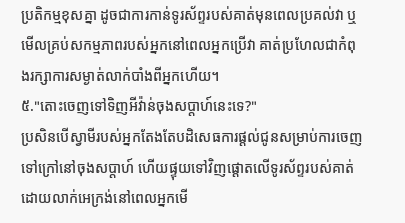ប្រតិកម្មខុសគ្នា ដូចជាការកាន់ទូរស័ព្ទរបស់គាត់មុនពេលប្រគល់វា ឬ មើលគ្រប់សកម្មភាពរបស់អ្នកនៅពេលអ្នកប្រើវា គាត់ប្រហែលជាកំពុងរក្សាការសម្ងាត់លាក់បាំងពីអ្នកហើយ។
៥."តោះចេញទៅទិញអីវ៉ាន់ចុងសប្តាហ៍នេះទេ?"
ប្រសិនបើស្វាមីរបស់អ្នកតែងតែបដិសេធការផ្តល់ជូនសម្រាប់ការចេញទៅក្រៅនៅចុងសប្តាហ៍ ហើយផ្ទុយទៅវិញផ្តោតលើទូរស័ព្ទរបស់គាត់ដោយលាក់អេក្រង់នៅពេលអ្នកមើ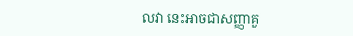លវា នេះអាចជាសញ្ញាគួ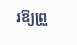រឱ្យព្រួ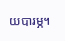យបារម្ភ។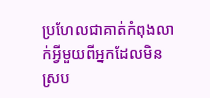ប្រហែលជាគាត់កំពុងលាក់អ្វីមួយពីអ្នកដែលមិនស្រប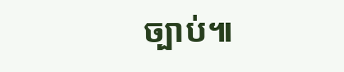ច្បាប់៕